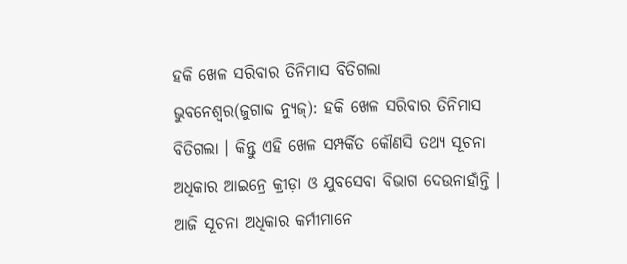ହକି ଖେଳ ସରିବାର ତିନିମାସ ବିତିଗଲା
ଭୁବନେଶ୍ୱର(ଜୁଗାବ୍ଦ ନ୍ୟୁଜ୍): ହକି ଖେଳ ସରିବାର ତିନିମାସ ବିତିଗଲା । କିନ୍ତୁ ଏହି ଖେଳ ସମ୍ପର୍କିତ କୌଣସି ତଥ୍ୟ ସୂଚନା ଅଧିକାର ଆଇନ୍ରେ କ୍ରୀଡ଼ା ଓ ଯୁବସେବା ବିଭାଗ ଦେଉନାହାଁନ୍ତି । ଆଜି ସୂଚନା ଅଧିକାର କର୍ମୀମାନେ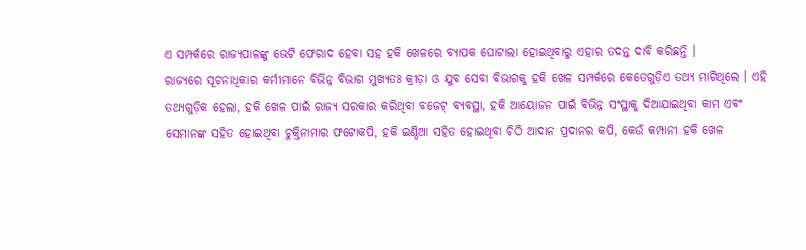ଏ ସମ୍ପର୍କରେ ରାଜ୍ୟପାଳଙ୍କୁ ଭେଟି ଫେରାଦ ହେବା ସହ ହକି ଖେଳରେ ବ୍ୟାପକ ଘୋଟାଲା ହୋଇଥିବାରୁ ଏହାର ତଦନ୍ତ ଦାବି କରିଛନ୍ତି ।
ରାଜ୍ୟରେ ସୂଚନାଧିକାର କର୍ମୀମାନେ ବିଭିନ୍ନ ବିଭାଗ ମୁଖ୍ୟତଃ କ୍ରୀଡ଼ା ଓ ଯୁବ ସେବା ବିଭାଗକୁ ହକି ଖେଳ ସମ୍ପର୍କରେ କେତେଗୁଡ଼ିଏ ତଥ୍ୟ ମାଗିଥିଲେ । ଏହି ତଥ୍ୟଗୁଡ଼ିକ ହେଲା, ହକି ଖେଳ ପାଇଁ ରାଜ୍ୟ ସରକାର କରିଥିବା ବଜେଟ୍ ବ୍ୟବସ୍ଥା, ହକି ଆୟୋଜନ ପାଇଁ ବିଭିନ୍ନ ସଂସ୍ଥାକୁ ଦିଆଯାଇଥିବା କାମ ଏବଂ ସେମାନଙ୍କ ସହିତ ହୋଇଥିବା ଚୁକ୍ତିନାମାର ଫଟୋକପି, ହକି ଇଣ୍ଡିଆ ସହିତ ହୋଇଥିବା ଚିଠି ଆଦାନ ପ୍ରଦାନର କପି, କେଉଁ କମ୍ପାନୀ ହକି ଖେଳ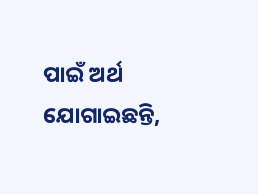ପାଇଁ ଅର୍ଥ ଯୋଗାଇଛନ୍ତି,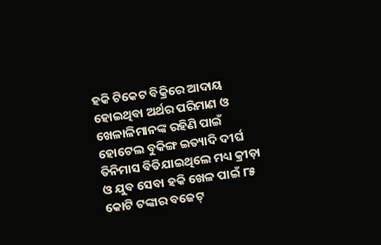ହକି ଟିକେଟ ବିକ୍ରିରେ ଆଦାୟ ହୋଇଥିବା ଅର୍ଥର ପରିମାଣ ଓ ଖେଳାଳିମାନଙ୍କ ରହିଣି ପାଇଁ ହୋଟେଲ ବୁକିଙ୍ଗ ଇତ୍ୟାଦି ଦୀର୍ଘ ତିନିମାସ ବିତିଯାଇଥିଲେ ମଧ୍ୟ କ୍ରୀଡ଼ା ଓ ଯୁବ ସେବା ହକି ଖେଳ ପାଇଁ ୮୫ କୋଟି ଟଙ୍କାର ବଜେଟ୍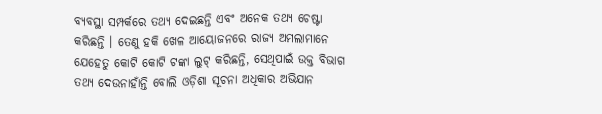ବ୍ୟବସ୍ଥା ସମ୍ପର୍କରେ ତଥ୍ୟ ଦେଇଛନ୍ତି ଏବଂ ଅନେକ ତଥ୍ୟ ଚେଷ୍ଟା କରିଛନ୍ତି । ତେଣୁ ହକି ଖେଳ ଆୟୋଜନରେ ରାଜ୍ୟ ଅମଲାମାନେ ଯେହେତୁ କୋଟି କୋଟି ଟଙ୍କା ଲୁଟ୍ କରିଛନ୍ତି, ସେଥିପାଇଁ ଉକ୍ତ ବିଭାଗ ତଥ୍ୟ ଦେଉନାହାଁନ୍ତି ବୋଲି ଓଡ଼ିଶା ସୂଚନା ଅଧିକାର ଅଭିଯାନ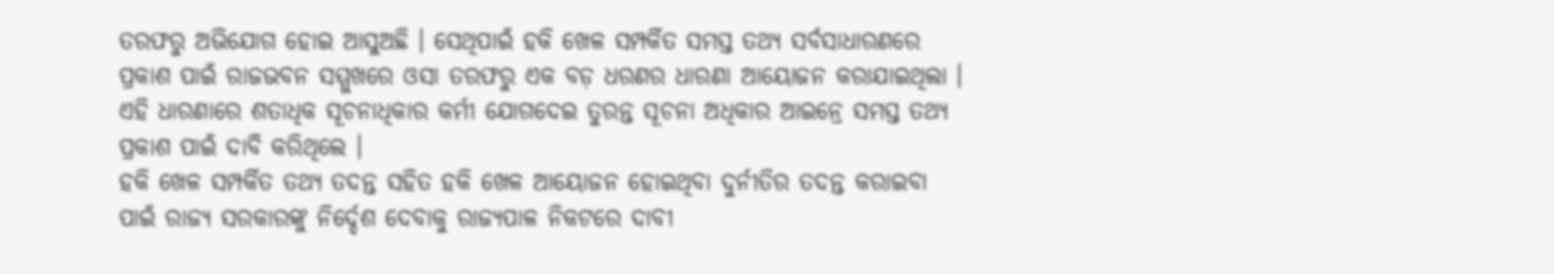ତରଫରୁ ଅଭିଯୋଗ ହୋଇ ଆସୁଅଛି । ସେଥିପାଇଁ ହକି ଖେଳ ସମ୍ପର୍କିତ ସମସ୍ତ ତଥ୍ୟ ସର୍ବସାଧାରଣରେ ପ୍ରକାଶ ପାଇଁ ରାଜଭବନ ସମ୍ମୁଖରେ ଓସା ତରଫରୁ ଏକ ବଡ଼ ଧରଣର ଧାରଣା ଆୟୋଜନ କରାଯାଇଥିଲା । ଏହି ଧାରଣାରେ ଶତାଧିକ ସୂଚନାଧିକାର କର୍ମୀ ଯୋଗଦେଇ ତୁରନ୍ତ ସୂଚନା ଅଧିକାର ଆଇନ୍ରେ ସମସ୍ତ ତଥ୍ୟ ପ୍ରକାଶ ପାଇଁ ଦାବି କରିଥିଲେ ।
ହକି ଖେଳ ସମ୍ପର୍କିତ ତଥ୍ୟ ତଦନ୍ତ ସହିତ ହକି ଖେଳ ଆୟୋଜନ ହୋଇଥିବା ଦୁର୍ନୀତିର ତଦନ୍ତ କରାଇବା ପାଇଁ ରାଜ୍ୟ ସରକାରଙ୍କୁ ନିର୍ଦ୍ଦେଶ ଦେବାକୁ ରାଜ୍ୟପାଳ ନିକଟରେ ଦାବୀ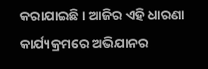କରାଯାଇଛି । ଆଜିର ଏହି ଧାରଣା କାର୍ଯ୍ୟକ୍ରମରେ ଅଭିଯାନର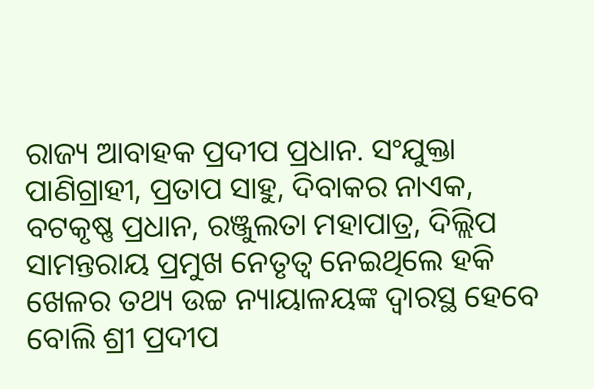ରାଜ୍ୟ ଆବାହକ ପ୍ରଦୀପ ପ୍ରଧାନ. ସଂଯୁକ୍ତା ପାଣିଗ୍ରାହୀ, ପ୍ରତାପ ସାହୁ, ଦିବାକର ନାଏକ, ବଟକୃଷ୍ଣ ପ୍ରଧାନ, ରଞ୍ଜୁଲତା ମହାପାତ୍ର, ଦିଲ୍ଲିପ ସାମନ୍ତରାୟ ପ୍ରମୁଖ ନେତୃତ୍ୱ ନେଇଥିଲେ ହକି ଖେଳର ତଥ୍ୟ ଉଚ୍ଚ ନ୍ୟାୟାଳୟଙ୍କ ଦ୍ୱାରସ୍ଥ ହେବେ ବୋଲି ଶ୍ରୀ ପ୍ରଦୀପ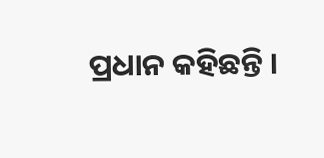ପ୍ରଧାନ କହିଛନ୍ତି ।